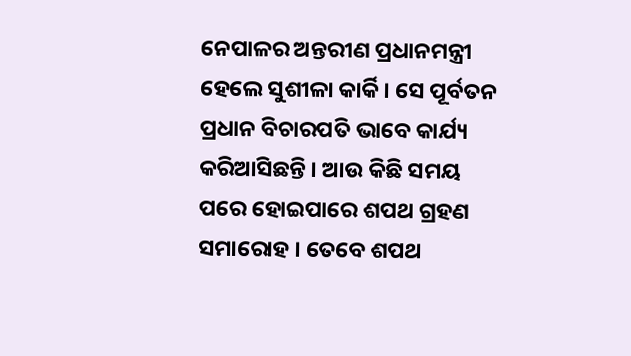ନେପାଳର ଅନ୍ତରୀଣ ପ୍ରଧାନମନ୍ତ୍ରୀ ହେଲେ ସୁଶୀଳା କାର୍କି । ସେ ପୂର୍ବତନ ପ୍ରଧାନ ବିଚାରପତି ଭାବେ କାର୍ଯ୍ୟ କରିଆସିଛନ୍ତି । ଆଉ କିଛି ସମୟ ପରେ ହୋଇପାରେ ଶପଥ ଗ୍ରହଣ ସମାରୋହ । ତେବେ ଶପଥ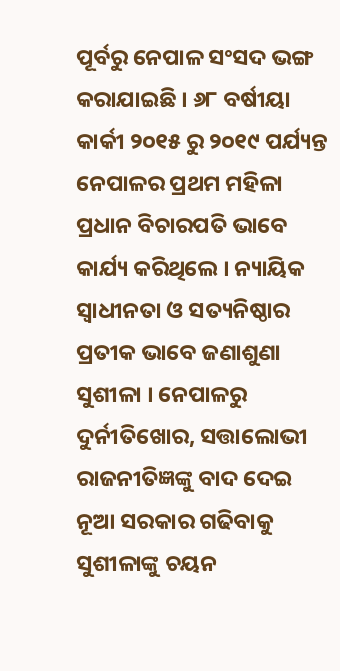ପୂର୍ବରୁ ନେପାଳ ସଂସଦ ଭଙ୍ଗ କରାଯାଇଛି । ୬୮ ବର୍ଷୀୟା କାର୍କୀ ୨୦୧୫ ରୁ ୨୦୧୯ ପର୍ଯ୍ୟନ୍ତ ନେପାଳର ପ୍ରଥମ ମହିଳା ପ୍ରଧାନ ବିଚାରପତି ଭାବେ କାର୍ଯ୍ୟ କରିଥିଲେ । ନ୍ୟାୟିକ ସ୍ଵାଧୀନତା ଓ ସତ୍ୟନିଷ୍ଠାର ପ୍ରତୀକ ଭାବେ ଜଣାଶୁଣା ସୁଶୀଳା । ନେପାଳରୁ ଦୁର୍ନୀତିଖୋର, ସତ୍ତାଲୋଭୀ ରାଜନୀତିଜ୍ଞଙ୍କୁ ବାଦ ଦେଇ ନୂଆ ସରକାର ଗଢିବାକୁ ସୁଶୀଳାଙ୍କୁ ଚୟନ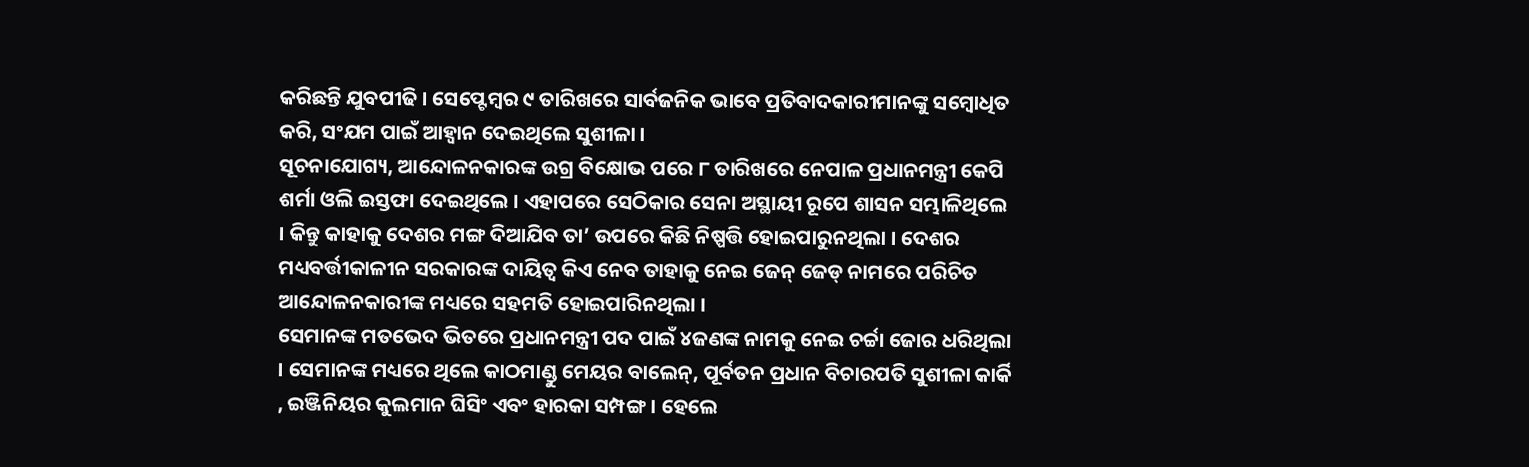କରିଛନ୍ତି ଯୁବପୀଢି । ସେପ୍ଟେମ୍ବର ୯ ତାରିଖରେ ସାର୍ବଜନିକ ଭାବେ ପ୍ରତିବାଦକାରୀମାନଙ୍କୁ ସମ୍ବୋଧିତ କରି, ସଂଯମ ପାଇଁ ଆହ୍ୱାନ ଦେଇଥିଲେ ସୁଶୀଳା ।
ସୂଚନାଯୋଗ୍ୟ, ଆନ୍ଦୋଳନକାରଙ୍କ ଉଗ୍ର ବିକ୍ଷୋଭ ପରେ ୮ ତାରିଖରେ ନେପାଳ ପ୍ରଧାନମନ୍ତ୍ରୀ କେପି ଶର୍ମା ଓଲି ଇସ୍ତଫା ଦେଇଥିଲେ । ଏହାପରେ ସେଠିକାର ସେନା ଅସ୍ଥାୟୀ ରୂପେ ଶାସନ ସମ୍ଭାଳିଥିଲେ । କିନ୍ତୁ କାହାକୁ ଦେଶର ମଙ୍ଗ ଦିଆଯିବ ତା’ ଉପରେ କିଛି ନିଷ୍ପତ୍ତି ହୋଇପାରୁନଥିଲା । ଦେଶର ମଧ୍ୟବର୍ତ୍ତୀକାଳୀନ ସରକାରଙ୍କ ଦାୟିତ୍ବ କିଏ ନେବ ତାହାକୁ ନେଇ ଜେନ୍ ଜେଡ୍ ନାମରେ ପରିଚିତ ଆନ୍ଦୋଳନକାରୀଙ୍କ ମଧ୍ୟରେ ସହମତି ହୋଇପାରିନଥିଲା ।
ସେମାନଙ୍କ ମତଭେଦ ଭିତରେ ପ୍ରଧାନମନ୍ତ୍ରୀ ପଦ ପାଇଁ ୪ଜଣଙ୍କ ନାମକୁ ନେଇ ଚର୍ଚ୍ଚା ଜୋର ଧରିଥିଲା । ସେମାନଙ୍କ ମଧ୍ୟରେ ଥିଲେ କାଠମାଣ୍ଡୁ ମେୟର ବାଲେନ୍, ପୂର୍ବତନ ପ୍ରଧାନ ବିଚାରପତି ସୁଶୀଳା କାର୍କି , ଇଞ୍ଜିନିୟର କୁଲମାନ ଘିସିଂ ଏବଂ ହାରକା ସମ୍ପଙ୍ଗ । ହେଲେ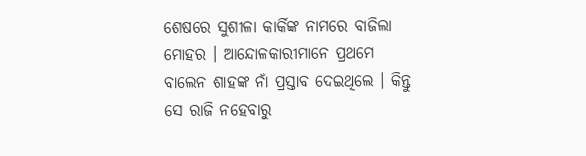ଶେଷରେ ସୁଶୀଳା କାର୍କିଙ୍କ ନାମରେ ବାଜିଲା ମୋହର । ଆନ୍ଦୋଳକାରୀମାନେ ପ୍ରଥମେ ବାଲେନ ଶାହଙ୍କ ନାଁ ପ୍ରସ୍ତାବ ଦେଇଥିଲେ । କିନ୍ତୁ ସେ ରାଜି ନହେବାରୁ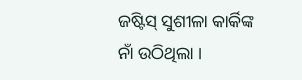ଜଷ୍ଟିସ୍ ସୁଶୀଳା କାର୍କିଙ୍କ ନାଁ ଉଠିଥିଲା ।